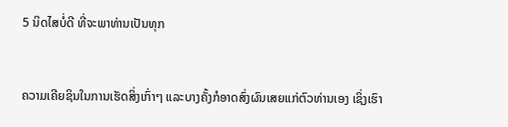5 ນິດໄສບໍ່ດີ ທີ່ຈະພາທ່ານເປັນທຸກ


ຄວາມເຄີຍຊິນໃນການເຮັດສິ່ງເກົ່າໆ ແລະບາງຄັ້ງກໍອາດສົ່ງຜົນເສຍແກ່ຕົວທ່ານເອງ ເຊິ່ງເຮົາ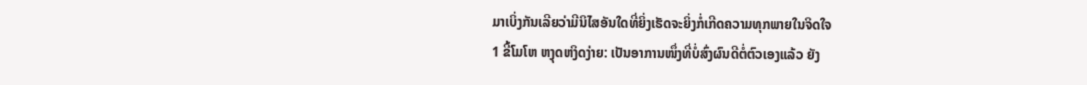ມາເບິ່ງກັນເລີຍວ່າມີນິໄສອັນໃດທີ່ຍິ່ງເຮັດຈະຍິ່ງກໍ່ເກີດຄວາມທຸກພາຍໃນຈິດໃຈ
1 ຂີ້ໂມໂຫ ຫງຸດຫງິດງ່າຍ: ເປັນອາການໜຶ່ງທີ່ບໍ່ສົ່ງຜົນດີຕໍ່ຕົວເອງແລ້ວ ຍັງ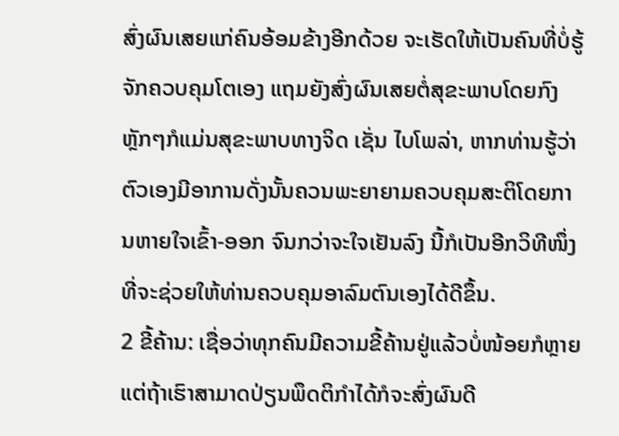ສົ່ງຜົນເສຍແກ່ຄົນອ້ອມຂ້າງອີກດ້ວຍ ຈະເຮັດໃຫ້ເປັນຄົນທີ່ບໍ່ຮູ້ຈັກຄວບຄຸມໂຕເອງ ແຖມຍັງສົ່ງຜົນເສຍຕໍ່ສຸຂະພາບໂດຍກົງ ຫຼັກໆກໍແມ່ນສຸຂະພາບທາງຈິດ ເຊັ່ນ ໄບໂພລ່າ, ຫາກທ່ານຮູ້ວ່າຕົວເອງມີອາການດັ່ງນັ້ນຄວນພະຍາຍາມຄວບຄຸມສະຕິໂດຍການຫາຍໃຈເຂົ້າ-ອອກ ຈົນກວ່າຈະໃຈເຢັນລົງ ນີ້ກໍເປັນອີກວິທີໜຶ່ງທີ່ຈະຊ່ວຍໃຫ້ທ່ານຄວບຄຸມອາລົມຕົນເອງໄດ້ດີຂຶ້ນ.
2 ຂີ້ຄ້ານ: ເຊື່ອວ່າທຸກຄົນມີຄວາມຂີ້ຄ້ານຢູ່ແລ້ວບໍ່ໜ້ອຍກໍຫຼາຍ ແຕ່ຖ້າເຮົາສາມາດປ່ຽນພຶດຕິກຳໄດ້ກໍຈະສົ່ງຜົນດີ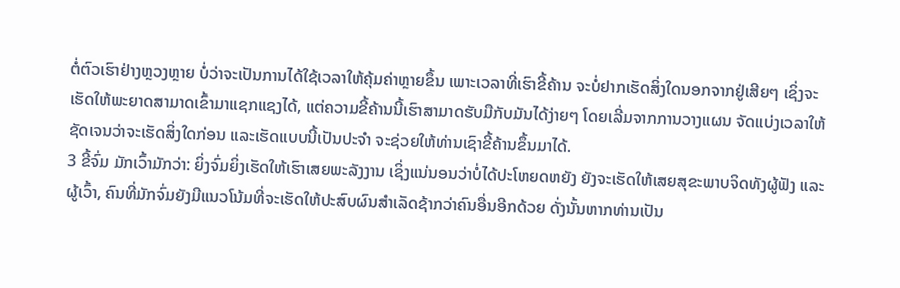ຕໍ່ຕົວເຮົາຢ່າງຫຼວງຫຼາຍ ບໍ່ວ່າຈະເປັນການໄດ້ໃຊ້ເວລາໃຫ້ຄຸ້ມຄ່າຫຼາຍຂຶ້ນ ເພາະເວລາທີ່ເຮົາຂີ້ຄ້ານ ຈະບໍ່ຢາກເຮັດສິ່ງໃດນອກຈາກຢູ່ເສີຍໆ ເຊິ່ງຈະເຮັດໃຫ້ພະຍາດສາມາດເຂົ້າມາແຊກແຊງໄດ້, ແຕ່ຄວາມຂີ້ຄ້ານນີ້ເຮົາສາມາດຮັບມືກັບມັນໄດ້ງ່າຍໆ ໂດຍເລີ່ມຈາກການວາງແຜນ ຈັດແບ່ງເວລາໃຫ້ຊັດເຈນວ່າຈະເຮັດສິ່ງໃດກ່ອນ ແລະເຮັດແບບນີ້ເປັນປະຈໍາ ຈະຊ່ວຍໃຫ້ທ່ານເຊົາຂີ້ຄ້ານຂຶ້ນມາໄດ້.
3 ຂີ້ຈົ່ມ ມັກເວົ້າມັກວ່າ: ຍິ່ງຈົ່ມຍິ່ງເຮັດໃຫ້ເຮົາເສຍພະລັງງານ ເຊິ່ງແນ່ນອນວ່າບໍ່ໄດ້ປະໂຫຍດຫຍັງ ຍັງຈະເຮັດໃຫ້ເສຍສຸຂະພາບຈິດທັງຜູ້ຟັງ ແລະ ຜູ້ເວົ້າ, ຄົນທີ່ມັກຈົ່ມຍັງມີແນວໂນ້ມທີ່ຈະເຮັດໃຫ້ປະສົບຜົນສໍາເລັດຊ້າກວ່າຄົນອື່ນອີກດ້ວຍ ດັ່ງນັ້ນຫາກທ່ານເປັນ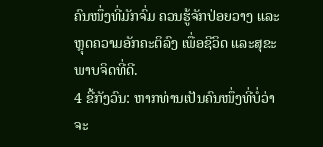ຄົນໜຶ່ງທີ່ມັກຈົ່ມ ຄວນຮູ້ຈັກປ່ອຍວາງ ແລະຫຼຸດຄວາມອັກຄະຕິລົງ ເພື່ອຊີວິດ ແລະສຸຂະພາບຈິດທີ່ດີ.
4 ຂີ້ກັງວົນ: ຫາກທ່ານເປັນຄົນໜຶ່ງທີ່ບໍ່ວ່າຈະ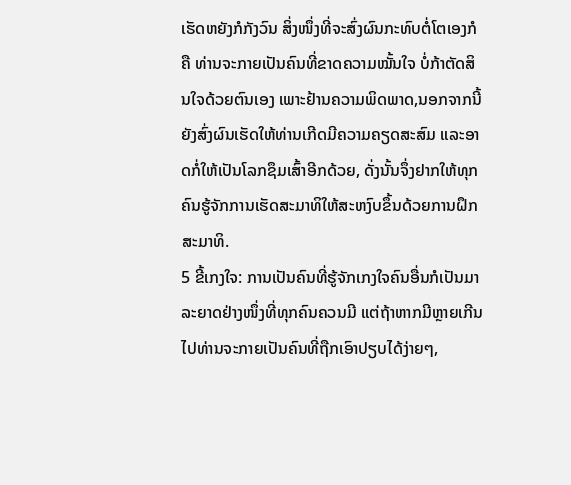ເຮັດຫຍັງກໍກັງວົນ ສິ່ງໜຶ່ງທີ່ຈະສົ່ງຜົນກະທົບຕໍ່ໂຕເອງກໍຄື ທ່ານຈະກາຍເປັນຄົນທີ່ຂາດຄວາມໝັ້ນໃຈ ບໍ່ກ້າຕັດສິນໃຈດ້ວຍຕົນເອງ ເພາະຢ້ານຄວາມພິດພາດ,ນອກຈາກນີ້ຍັງສົ່ງຜົນເຮັດໃຫ້ທ່ານເກີດມີຄວາມຄຽດສະສົມ ແລະອາດກໍ່ໃຫ້ເປັນໂລກຊຶມເສົ້າອີກດ້ວຍ, ດັ່ງນັ້ນຈຶ່ງຢາກໃຫ້ທຸກຄົນຮູ້ຈັກການເຮັດສະມາທິໃຫ້ສະຫງົບຂຶ້ນດ້ວຍການຝຶກສະມາທິ.
5 ຂີ້ເກງໃຈ: ການເປັນຄົນທີ່ຮູ້ຈັກເກງໃຈຄົນອື່ນກໍເປັນມາລະຍາດຢ່າງໜຶ່ງທີ່ທຸກຄົນຄວນມີ ແຕ່ຖ້າຫາກມີຫຼາຍເກີນໄປທ່ານຈະກາຍເປັນຄົນທີ່ຖືກເອົາປຽບໄດ້ງ່າຍໆ,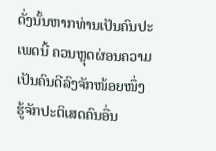ດັ່ງນັ້ນຫາກທ່ານເປັນຄົນປະເພດນີ້ ຄວນຫຼຸດຜ່ອນຄວາມເປັນຄົນດີລົງຈັກໜ້ອຍໜຶ່ງ ຮູ້ຈັກປະຕິເສດຄົນອື່ນ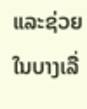ແລະຊ່ວຍໃນບາງເລື່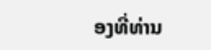ອງທີ່ທ່ານ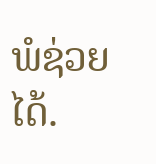ພໍຊ່ວຍໄດ້.